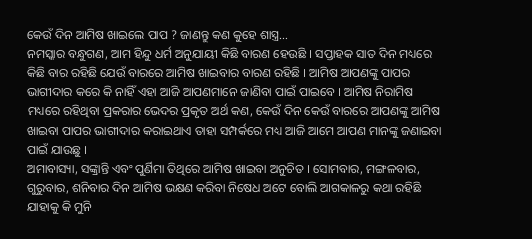କେଉଁ ଦିନ ଆମିଷ ଖାଇଲେ ପାପ ? ଜାଣନ୍ତୁ କଣ କୁହେ ଶାସ୍ତ୍ର…
ନମସ୍କାର ବନ୍ଧୁଗଣ, ଆମ ହିନ୍ଦୁ ଧର୍ମ ଅନୁଯାୟୀ କିଛି ବାରଣ ହେଉଛି । ସପ୍ତାହକ ସାତ ଦିନ ମଧ୍ୟରେ କିଛି ବାର ରହିଛି ଯେଉଁ ବାରରେ ଆମିଷ ଖାଇବାର ବାରଣ ରହିଛି । ଆମିଷ ଆପଣଙ୍କୁ ପାପର ଭାଗୀଦାର କରେ କି ନାହିଁ ଏହା ଆଜି ଆପଣମାନେ ଜାଣିବା ପାଇଁ ପାଇବେ । ଆମିଷ ନିରାମିଷ ମଧ୍ୟରେ ରହିଥିବା ପ୍ରକରାର ଭେଦର ପ୍ରକୃତ ଅର୍ଥ କଣ, କେଉଁ ଦିନ କେଉଁ ବାରରେ ଆପଣଙ୍କୁ ଆମିଷ ଖାଇବା ପାପର ଭାଗୀଦାର କରାଇଥାଏ ତାହା ସମ୍ପର୍କରେ ମଧ୍ୟ ଆଜି ଆମେ ଆପଣ ମାନଙ୍କୁ ଜଣାଇବା ପାଇଁ ଯାଉଛୁ ।
ଅମାବାସ୍ୟା, ସଙ୍କ୍ରାନ୍ତି ଏବଂ ପୁର୍ଣିମା ତିଥିରେ ଆମିଷ ଖାଇବା ଅନୁଚିତ । ସୋମବାର, ମଙ୍ଗଳବାର, ଗୁରୁବାର, ଶନିବାର ଦିନ ଆମିଷ ଭକ୍ଷଣ କରିବା ନିଷେଧ ଅଟେ ବୋଲି ଆଗକାଳରୁ କଥା ରହିଛି ଯାହାକୁ କି ମୁନି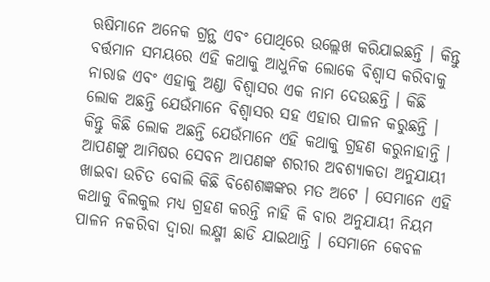ଋଷିମାନେ ଅନେକ ଗ୍ରନ୍ଥ ଏବଂ ପୋଥିରେ ଉଲ୍ଲେଖ କରିଯାଇଛନ୍ତି । କିନ୍ତୁ ବର୍ତ୍ତମାନ ସମୟରେ ଏହି କଥାକୁ ଆଧୁନିକ ଲୋକେ ବିଶ୍ଵାସ କରିବାକୁ ନାରାଜ ଏବଂ ଏହାକୁ ଅଣ୍ଡା ବିଶ୍ଵାସର ଏକ ନାମ ଦେଉଛନ୍ତି । କିଛି ଲୋକ ଅଛନ୍ତି ଯେଉଁମାନେ ବିଶ୍ବାସର ସହ ଏହାର ପାଳନ କରୁଛନ୍ତି ।
କିନ୍ତୁ କିଛି ଲୋକ ଅଛନ୍ତି ଯେଉଁମାନେ ଏହି କଥାକୁ ଗ୍ରହଣ କରୁନାହାନ୍ତି । ଆପଣଙ୍କୁ ଆମିଷର ସେବନ ଆପଣଙ୍କ ଶରୀର ଅବଶ୍ୟାକତା ଅନୁଯାୟୀ ଖାଇବା ଉଚିତ ବୋଲି କିଛି ବିଶେଶଜ୍ଞଙ୍କର ମତ ଅଟେ । ସେମାନେ ଏହି କଥାକୁ ବିଲକୁଲ ମଧ୍ୟ ଗ୍ରହଣ କରନ୍ତି ନାହି କି ବାର ଅନୁଯାୟୀ ନିୟମ ପାଳନ ନକରିବା ଦ୍ଵାରା ଲକ୍ଷ୍ମୀ ଛାଡି ଯାଇଥାନ୍ତି । ସେମାନେ କେବଳ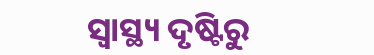ସ୍ୱାସ୍ଥ୍ୟ ଦୃଷ୍ଟିରୁ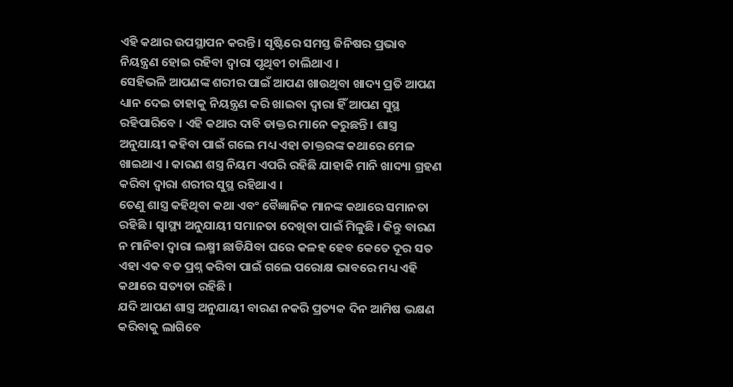ଏହି କଥାର ଉପସ୍ଥାପନ କରନ୍ତି । ସୃଷ୍ଟିରେ ସମସ୍ତ ଜିନିଷର ପ୍ରଭାବ ନିୟନ୍ତ୍ରଣ ହୋଇ ରହିବା ଦ୍ଵାରା ପୃଥିବୀ ଚାଲିଥାଏ ।
ସେହିଭଳି ଆପଣଙ୍କ ଶରୀର ପାଇଁ ଆପଣ ଖାଉଥିବା ଖାଦ୍ୟ ପ୍ରତି ଆପଣ ଧ୍ୟାନ ଦେଇ ତାହାକୁ ନିୟନ୍ତ୍ରଣ କରି ଖାଇବା ଦ୍ଵାରା ହିଁ ଆପଣ ସୁସ୍ଥ ରହିପାରିବେ । ଏହି କଥାର ଦାବି ଡାକ୍ତର ମାନେ କରୁଛନ୍ତି । ଶାସ୍ତ୍ର ଅନୁଯାୟୀ କହିବା ପାଇଁ ଗଲେ ମଧ୍ୟ ଏହା ଡାକ୍ତରଙ୍କ କଥାରେ ମେଳ ଖାଇଥାଏ । କାରଣ ଶସ୍ତ୍ର ନିୟମ ଏପରି ରହିଛି ଯାହାକି ମାନି ଖାଦ୍ୟା ଗ୍ରହଣ କରିବା ଦ୍ଵାରା ଶରୀର ସୁସ୍ଥ ରହିଥାଏ ।
ତେଣୁ ଶାସ୍ତ୍ର କହିଥିବା କଥା ଏବଂ ବୈଜ୍ଞାନିକ ମାନଙ୍କ କଥାରେ ସମାନତା ରହିଛି । ସ୍ୱାସ୍ଥ୍ୟ ଅନୁଯାୟୀ ସମାନତା ଦେଖିବା ପାଇଁ ମିଳୁଛି । କିନ୍ତୁ ବାରଣ ନ ମାନିବା ଦ୍ଵାରା ଲକ୍ଷ୍ମୀ ଛାଡିଯିବା ଘରେ କଳହ ହେବ କେତେ ଦୂର ସତ ଏହା ଏକ ବଡ ପ୍ରଶ୍ନ କରିବା ପାଇଁ ଗଲେ ପରୋକ୍ଷ ଭାବରେ ମଧ୍ୟ ଏହି କଥାରେ ସତ୍ୟତା ରହିଛି ।
ଯଦି ଆପଣ ଶାସ୍ତ୍ର ଅନୁଯାୟୀ ବାରଣ ନକରି ପ୍ରତ୍ୟକ ଦିନ ଆମିଷ ଭକ୍ଷଣ କରିବାକୁ ଲାଗିବେ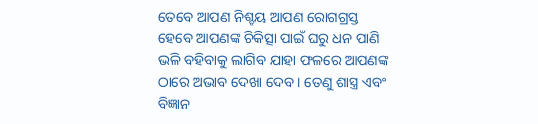ତେବେ ଆପଣ ନିଶ୍ଚୟ ଆପଣ ରୋଗଗ୍ରସ୍ତ ହେବେ ଆପଣଙ୍କ ଚିକିତ୍ସା ପାଇଁ ଘରୁ ଧନ ପାଣି ଭଳି ବହିବାକୁ ଲାଗିବ ଯାହା ଫଳରେ ଆପଣଙ୍କ ଠାରେ ଅଭାବ ଦେଖା ଦେବ । ତେଣୁ ଶାସ୍ତ୍ର ଏବଂ ବିଜ୍ଞାନ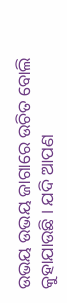ଉଭୟ ଉଭୟ ଜାଗାରେ ଉଚିତ ବୋଲି କୁହାଯାଉଛି । ଯଦି ଆପଣ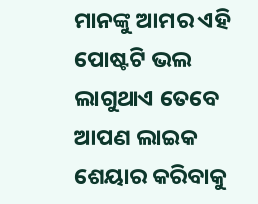ମାନଙ୍କୁ ଆମର ଏହି ପୋଷ୍ଟଟି ଭଲ ଲାଗୁଥାଏ ତେବେ ଆପଣ ଲାଇକ ଶେୟାର କରିବାକୁ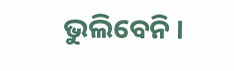ଭୁଲିବେନି ।